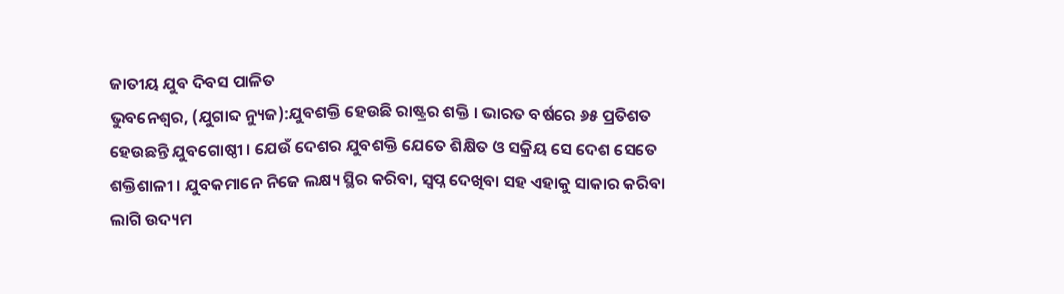ଜାତୀୟ ଯୁବ ଦିବସ ପାଳିତ
ଭୁବନେଶ୍ୱର, (ଯୁଗାବ୍ଦ ନ୍ୟୁଜ):ଯୁବଶକ୍ତି ହେଉଛି ରାଷ୍ଟ୍ରର ଶକ୍ତି । ଭାରତ ବର୍ଷରେ ୬୫ ପ୍ରତିଶତ ହେଉଛନ୍ତି ଯୁବଗୋଷ୍ଠୀ । ଯେଉଁ ଦେଶର ଯୁବଶକ୍ତି ଯେତେ ଶିକ୍ଷିତ ଓ ସକ୍ରିୟ ସେ ଦେଶ ସେତେ ଶକ୍ତିଶାଳୀ । ଯୁବକମାନେ ନିଜେ ଲକ୍ଷ୍ୟ ସ୍ଥିର କରିବା, ସ୍ୱପ୍ନ ଦେଖିବା ସହ ଏହାକୁ ସାକାର କରିବା ଲାଗି ଉଦ୍ୟମ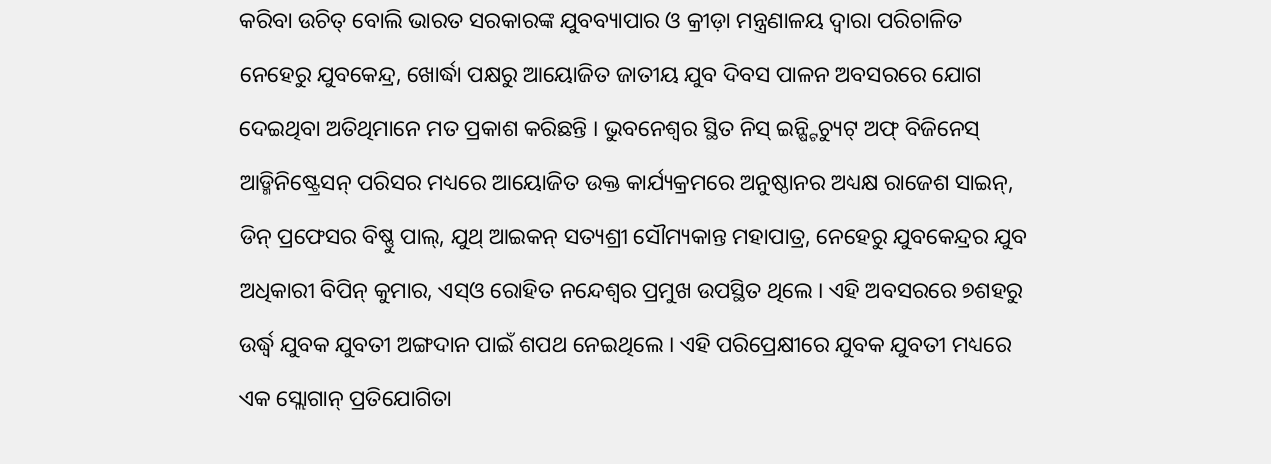କରିବା ଉଚିତ୍ ବୋଲି ଭାରତ ସରକାରଙ୍କ ଯୁବବ୍ୟାପାର ଓ କ୍ରୀଡ଼ା ମନ୍ତ୍ରଣାଳୟ ଦ୍ୱାରା ପରିଚାଳିତ ନେହେରୁ ଯୁବକେନ୍ଦ୍ର, ଖୋର୍ଦ୍ଧା ପକ୍ଷରୁ ଆୟୋଜିତ ଜାତୀୟ ଯୁବ ଦିବସ ପାଳନ ଅବସରରେ ଯୋଗ ଦେଇଥିବା ଅତିଥିମାନେ ମତ ପ୍ରକାଶ କରିଛନ୍ତି । ଭୁବନେଶ୍ୱର ସ୍ଥିତ ନିସ୍ ଇନ୍ଷ୍ଟିଚ୍ୟୁଟ୍ ଅଫ୍ ବିଜିନେସ୍ ଆଡ୍ମିନିଷ୍ଟ୍ରେସନ୍ ପରିସର ମଧ୍ୟରେ ଆୟୋଜିତ ଉକ୍ତ କାର୍ଯ୍ୟକ୍ରମରେ ଅନୁଷ୍ଠାନର ଅଧ୍ୟକ୍ଷ ରାଜେଶ ସାଇନ୍, ଡିନ୍ ପ୍ରଫେସର ବିଷ୍ଣୁ ପାଲ୍, ଯୁଥ୍ ଆଇକନ୍ ସତ୍ୟଶ୍ରୀ ସୌମ୍ୟକାନ୍ତ ମହାପାତ୍ର, ନେହେରୁ ଯୁବକେନ୍ଦ୍ରର ଯୁବ ଅଧିକାରୀ ବିପିନ୍ କୁମାର, ଏସ୍ଓ ରୋହିତ ନନ୍ଦେଶ୍ୱର ପ୍ରମୁଖ ଉପସ୍ଥିତ ଥିଲେ । ଏହି ଅବସରରେ ୭ଶହରୁ ଉର୍ଦ୍ଧ୍ୱ ଯୁବକ ଯୁବତୀ ଅଙ୍ଗଦାନ ପାଇଁ ଶପଥ ନେଇଥିଲେ । ଏହି ପରିପ୍ରେକ୍ଷୀରେ ଯୁବକ ଯୁବତୀ ମଧ୍ୟରେ ଏକ ସ୍ଲୋଗାନ୍ ପ୍ରତିଯୋଗିତା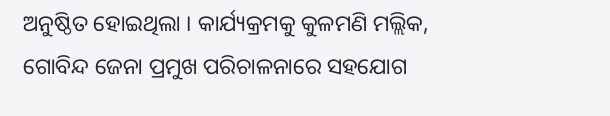ଅନୁଷ୍ଠିତ ହୋଇଥିଲା । କାର୍ଯ୍ୟକ୍ରମକୁ କୁଳମଣି ମଲ୍ଲିକ, ଗୋବିନ୍ଦ ଜେନା ପ୍ରମୁଖ ପରିଚାଳନାରେ ସହଯୋଗ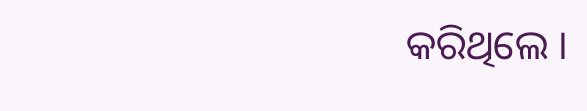କରିଥିଲେ ।